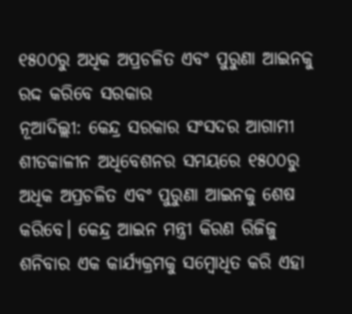୧୫୦୦ରୁ ଅଧିକ ଅପ୍ରଚଳିତ ଏବଂ ପୁରୁଣା ଆଇନକୁ ରଦ୍ଦ କରିବେ ସରକାର
ନୂଆଦିଲ୍ଲୀ: କେନ୍ଦ୍ର ସରକାର ସଂସଦର ଆଗାମୀ ଶୀତକାଳୀନ ଅଧିବେଶନର ସମୟରେ ୧୫୦୦ରୁ ଅଧିକ ଅପ୍ରଚଳିତ ଏବଂ ପୁରୁଣା ଆଇନକୁ ଶେଷ କରିବେ। କେନ୍ଦ୍ର ଆଇନ ମନ୍ତ୍ରୀ କିରଣ ରିଜିଜୁ ଶନିବାର ଏକ କାର୍ଯ୍ୟକ୍ରମକୁ ସମ୍ୱୋଧିତ କରି ଏହା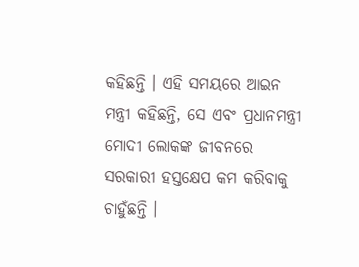କହିଛନ୍ତି । ଏହି ସମୟରେ ଆଇନ ମନ୍ତ୍ରୀ କହିଛନ୍ତି, ସେ ଏବଂ ପ୍ରଧାନମନ୍ତ୍ରୀ ମୋଦୀ ଲୋକଙ୍କ ଜୀବନରେ ସରକାରୀ ହସ୍ତକ୍ଷେପ କମ କରିବାକୁ ଚାହୁଁଛନ୍ତି ।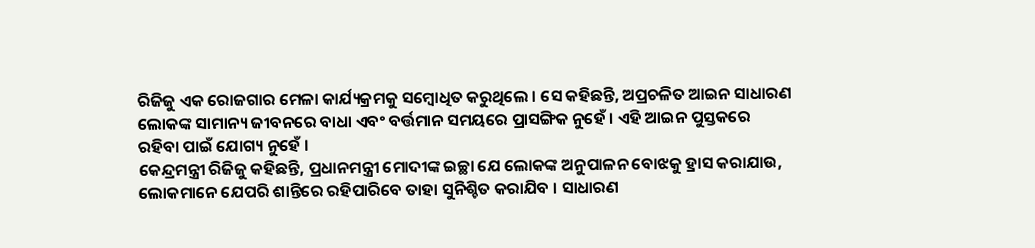ରିଜିଜୁ ଏକ ରୋଜଗାର ମେଳା କାର୍ଯ୍ୟକ୍ରମକୁ ସମ୍ୱୋଧିତ କରୁଥିଲେ । ସେ କହିଛନ୍ତି, ଅପ୍ରଚଳିତ ଆଇନ ସାଧାରଣ ଲୋକଙ୍କ ସାମାନ୍ୟ ଜୀବନରେ ବାଧା ଏବଂ ବର୍ତ୍ତମାନ ସମୟରେ ପ୍ରାସଙ୍ଗିକ ନୁହେଁ । ଏହି ଆଇନ ପୁସ୍ତକରେ ରହିବା ପାଇଁ ଯୋଗ୍ୟ ନୁହେଁ ।
କେନ୍ଦ୍ରମନ୍ତ୍ରୀ ରିଜିଜୁ କହିଛନ୍ତି, ପ୍ରଧାନମନ୍ତ୍ରୀ ମୋଦୀଙ୍କ ଇଚ୍ଛା ଯେ ଲୋକଙ୍କ ଅନୁପାଳନ ବୋଝକୁ ହ୍ରାସ କରାଯାଉ, ଲୋକମାନେ ଯେପରି ଶାନ୍ତିରେ ରହିପାରିବେ ତାହା ସୁନିଶ୍ଚିତ କରାଯିବ । ସାଧାରଣ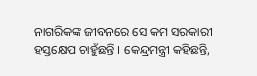ନାଗରିକଙ୍କ ଜୀବନରେ ସେ କମ ସରକାରୀ ହସ୍ତକ୍ଷେପ ଚାହୁଁଛନ୍ତି । କେନ୍ଦ୍ରମନ୍ତ୍ରୀ କହିଛନ୍ତି,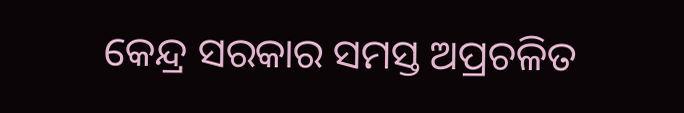କେନ୍ଦ୍ର ସରକାର ସମସ୍ତ ଅପ୍ରଚଳିତ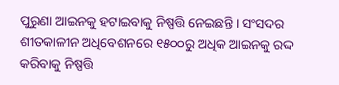ପୁରୁଣା ଆଇନକୁ ହଟାଇବାକୁ ନିଷ୍ପତ୍ତି ନେଇଛନ୍ତି । ସଂସଦର ଶୀତକାଳୀନ ଅଧିବେଶନରେ ୧୫୦୦ରୁ ଅଧିକ ଆଇନକୁ ରଦ୍ଦ କରିବାକୁ ନିଷ୍ପତ୍ତି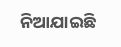ନିଆଯାଇଛି